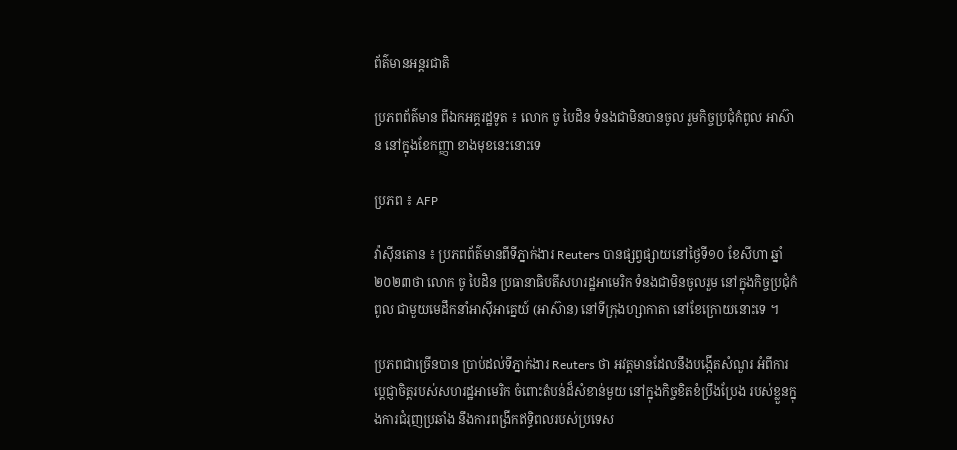ព័ត៌មានអន្តរជាតិ

ប្រភពព័ត៌មាន ពីឯកអគ្គរដ្ឋទូត ៖ លោក ចូ បៃដិន ទំនងជាមិនបានចូល រួមកិច្ចប្រជុំកំពូល អាស៊ាន នៅក្នុងខែកញ្ញា ខាងមុខនេះនោះទេ

ប្រភព ៖ AFP

វ៉ាស៊ីនតោន ៖ ប្រភពព័ត៌មានពីទីភ្នាក់ងារ Reuters បានផ្សព្វផ្សាយនៅថ្ងៃទី១០ ខែសីហា ឆ្នាំ២០២៣ថា លោក ចូ បៃដិន ប្រធានាធិបតីសហរដ្ឋអាមេរិក ទំនងជាមិនចូលរួម នៅក្នុងកិច្ចប្រជុំកំពូល ជាមួយមេដឹកនាំអាស៊ីអាគ្នេយ៍ (អាស៊ាន) នៅទីក្រុងហ្សាកាតា នៅខែក្រោយនោះទេ ។

ប្រភពជាច្រើនបាន ប្រាប់ដល់ទីភ្នាក់ងារ Reuters ថា អវត្តមានដែលនឹងបង្កើតសំណួរ អំពីការប្តេជ្ញាចិត្តរបស់សហរដ្ឋអាមេរិក ចំពោះតំបន់ដ៏សំខាន់មួយ នៅក្នុងកិច្ចខិតខំប្រឹងប្រែង របស់ខ្លួនក្នុងការជំរុញប្រឆាំង នឹងការពង្រីកឥទ្ធិពលរបស់ប្រទេស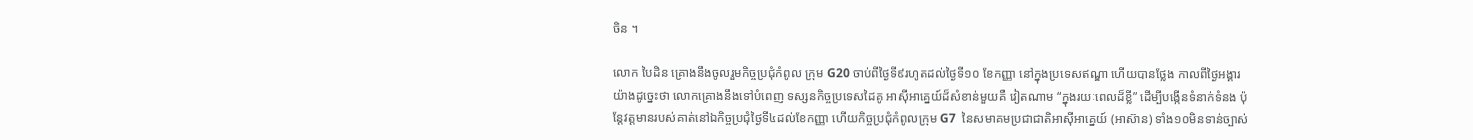ចិន ។

លោក បៃដិន គ្រោងនឹងចូលរួមកិច្ចប្រជុំកំពូល ក្រុម G20 ចាប់ពីថ្ងៃទី៩រហូតដល់ថ្ងៃទី១០ ខែកញ្ញា នៅក្នុងប្រទេសឥណ្ឌា ហើយបានថ្លែង កាលពីថ្ងៃអង្គារយ៉ាងដូច្នេះថា លោកគ្រោងនឹងទៅបំពេញ ទស្សនកិច្ចប្រទេសដៃគូ អាស៊ីអាគ្នេយ៍ដ៏សំខាន់មួយគឺ វៀតណាម “ក្នុងរយៈពេលដ៏ខ្លី” ដើម្បីបង្កើនទំនាក់ទំនង ប៉ុន្តែវត្តមានរបស់គាត់នៅឯកិច្ចប្រជុំថ្ងៃទី៤ដល់ខែកញ្ញា ហើយកិច្ចប្រជុំកំពូលក្រុម G7  នៃសមាគមប្រជាជាតិអាស៊ីអាគ្នេយ៍ (អាស៊ាន) ទាំង១០មិនទាន់ច្បាស់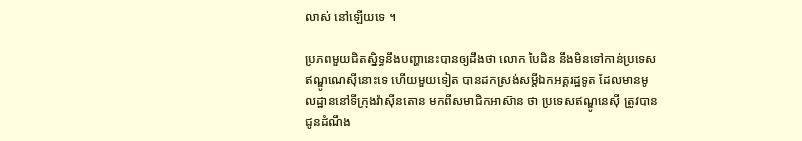លាស់ នៅឡើយទេ ។

ប្រភពមួយជិតស្និទ្ធនឹងបញ្ហានេះបានឲ្យដឹងថា លោក បៃដិន នឹងមិនទៅកាន់ប្រទេស ឥណ្ឌូណេស៊ីនោះទេ ហើយមួយទៀត បានដកស្រង់សម្តីឯកអគ្គរដ្ឋទូត ដែលមានមូលដ្ឋាននៅទីក្រុងវ៉ាស៊ីនតោន មកពីសមាជិកអាស៊ាន ថា ប្រទេសឥណ្ឌូនេស៊ី ត្រូវបានជូនដំណឹង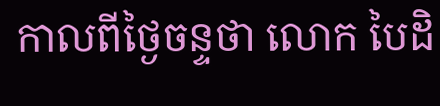កាលពីថ្ងៃចន្ទថា លោក បៃដិ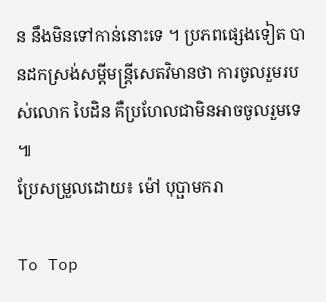ន នឹងមិនទៅកាន់នោះទេ ។ ប្រភពផ្សេងទៀត បានដកស្រង់សម្តីមន្ត្រីសេតវិមានថា ការចូលរួមរបស់លោក បៃដិន គឺប្រហែលជាមិនអាចចូលរួមទេ ៕
ប្រែសម្រួលដោយ៖ ម៉ៅ បុប្ផាមករា

To Top